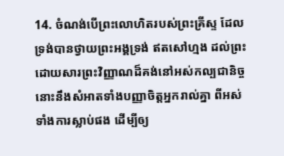14. ចំណង់បើព្រះលោហិតរបស់ព្រះគ្រីស្ទ ដែលទ្រង់បានថ្វាយព្រះអង្គទ្រង់ ឥតសៅហ្មង ដល់ព្រះ ដោយសារព្រះវិញ្ញាណដ៏គង់នៅអស់កល្បជានិច្ច នោះនឹងសំអាតទាំងបញ្ញាចិត្តអ្នករាល់គ្នា ពីអស់ទាំងការស្លាប់ផង ដើម្បីឲ្យ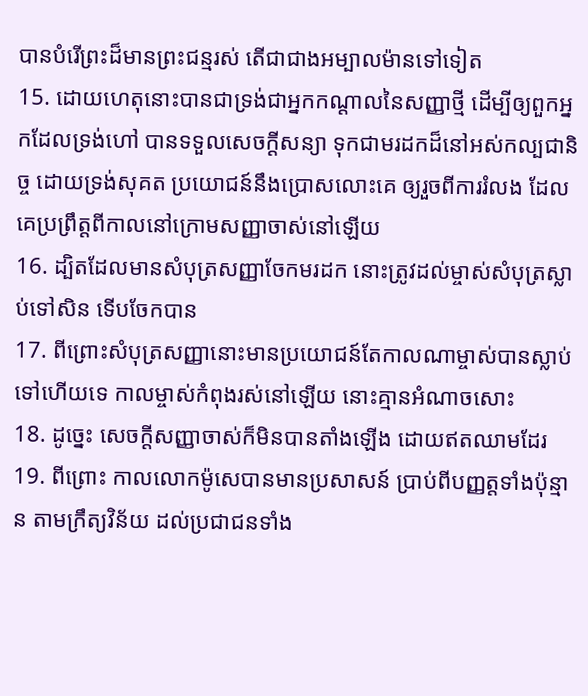បានបំរើព្រះដ៏មានព្រះជន្មរស់ តើជាជាងអម្បាលម៉ានទៅទៀត
15. ដោយហេតុនោះបានជាទ្រង់ជាអ្នកកណ្តាលនៃសញ្ញាថ្មី ដើម្បីឲ្យពួកអ្នកដែលទ្រង់ហៅ បានទទួលសេចក្ដីសន្យា ទុកជាមរដកដ៏នៅអស់កល្បជានិច្ច ដោយទ្រង់សុគត ប្រយោជន៍នឹងប្រោសលោះគេ ឲ្យរួចពីការរំលង ដែលគេប្រព្រឹត្តពីកាលនៅក្រោមសញ្ញាចាស់នៅឡើយ
16. ដ្បិតដែលមានសំបុត្រសញ្ញាចែកមរដក នោះត្រូវដល់ម្ចាស់សំបុត្រស្លាប់ទៅសិន ទើបចែកបាន
17. ពីព្រោះសំបុត្រសញ្ញានោះមានប្រយោជន៍តែកាលណាម្ចាស់បានស្លាប់ទៅហើយទេ កាលម្ចាស់កំពុងរស់នៅឡើយ នោះគ្មានអំណាចសោះ
18. ដូច្នេះ សេចក្ដីសញ្ញាចាស់ក៏មិនបានតាំងឡើង ដោយឥតឈាមដែរ
19. ពីព្រោះ កាលលោកម៉ូសេបានមានប្រសាសន៍ ប្រាប់ពីបញ្ញត្តទាំងប៉ុន្មាន តាមក្រឹត្យវិន័យ ដល់ប្រជាជនទាំង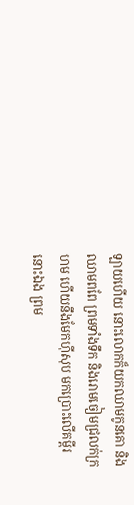ឡាយហើយ នោះលោកក៏យកឈាមកូនគោ និងឈាមពពែ ព្រមទាំងទឹក និងរោមចៀមជ្រលក់ក្រហម ហើយនឹងមែកហ៊ីសុប មកប្រោះលើគម្ពីរនោះឯង ព្រម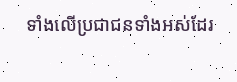ទាំងលើប្រជាជនទាំងអស់ដែរ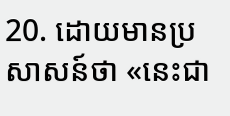20. ដោយមានប្រសាសន៍ថា «នេះជា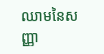ឈាមនៃសញ្ញា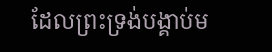ដែលព្រះទ្រង់បង្គាប់ម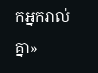កអ្នករាល់គ្នា»